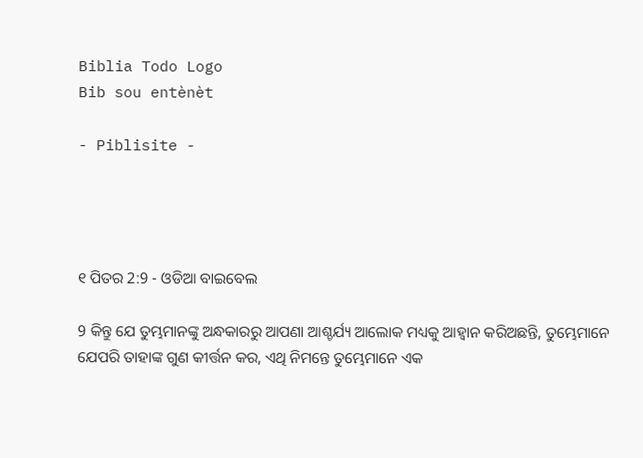Biblia Todo Logo
Bib sou entènèt

- Piblisite -




୧ ପିତର 2:9 - ଓଡିଆ ବାଇବେଲ

9 କିନ୍ତୁ ଯେ ତୁମ୍ଭମାନଙ୍କୁ ଅନ୍ଧକାରରୁ ଆପଣା ଆଶ୍ଚର୍ଯ୍ୟ ଆଲୋକ ମଧ୍ୟକୁ ଆହ୍ୱାନ କରିଅଛନ୍ତି, ତୁମ୍ଭେମାନେ ଯେପରି ତାହାଙ୍କ ଗୁଣ କୀର୍ତ୍ତନ କର, ଏଥି ନିମନ୍ତେ ତୁମ୍ଭେମାନେ ଏକ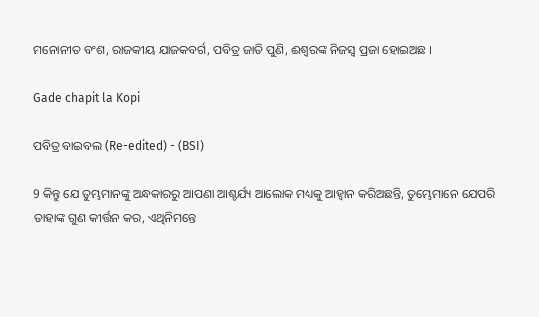ମନୋନୀତ ବଂଶ, ରାଜକୀୟ ଯାଜକବର୍ଗ, ପବିତ୍ର ଜାତି ପୁଣି, ଈଶ୍ୱରଙ୍କ ନିଜସ୍ୱ ପ୍ରଜା ହୋଇଅଛ ।

Gade chapit la Kopi

ପବିତ୍ର ବାଇବଲ (Re-edited) - (BSI)

9 କିନ୍ତୁ ଯେ ତୁମ୍ଭମାନଙ୍କୁ ଅନ୍ଧକାରରୁ ଆପଣା ଆଶ୍ଚର୍ଯ୍ୟ ଆଲୋକ ମଧ୍ୟକୁ ଆହ୍ଵାନ କରିଅଛନ୍ତି, ତୁମ୍ଭେମାନେ ଯେପରି ତାହାଙ୍କ ଗୁଣ କୀର୍ତ୍ତନ କର, ଏଥିନିମନ୍ତେ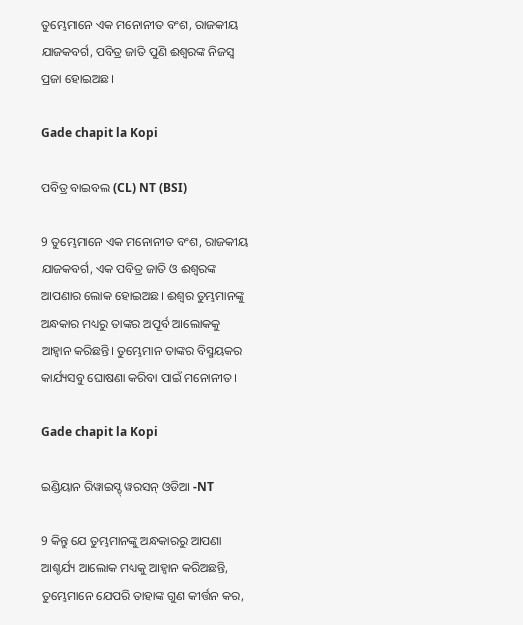ତୁମ୍ଭେମାନେ ଏକ ମନୋନୀତ ବଂଶ, ରାଜକୀୟ ଯାଜକବର୍ଗ, ପବିତ୍ର ଜାତି ପୁଣି ଈଶ୍ଵରଙ୍କ ନିଜସ୍ଵ ପ୍ରଜା ହୋଇଅଛ।

Gade chapit la Kopi

ପବିତ୍ର ବାଇବଲ (CL) NT (BSI)

9 ତୁମ୍ଭେମାନେ ଏକ ମନୋନୀତ ବଂଶ, ରାଜକୀୟ ଯାଜକବର୍ଗ, ଏକ ପବିତ୍ର ଜାତି ଓ ଈଶ୍ୱରଙ୍କ ଆପଣାର ଲୋକ ହୋଇଅଛ। ଈଶ୍ୱର ତୁମ୍ଭମାନଙ୍କୁ ଅନ୍ଧକାର ମଧ୍ୟରୁ ତାଙ୍କର ଅପୂର୍ବ ଆଲୋକକୁ ଆହ୍ୱାନ କରିଛନ୍ତି। ତୁମ୍ଭେମାନ ତାଙ୍କର ବିସ୍ମୟକର କାର୍ଯ୍ୟସବୁ ଘୋଷଣା କରିବା ପାଇଁ ମନୋନୀତ।

Gade chapit la Kopi

ଇଣ୍ଡିୟାନ ରିୱାଇସ୍ଡ୍ ୱରସନ୍ ଓଡିଆ -NT

9 କିନ୍ତୁ ଯେ ତୁମ୍ଭମାନଙ୍କୁ ଅନ୍ଧକାରରୁ ଆପଣା ଆଶ୍ଚର୍ଯ୍ୟ ଆଲୋକ ମଧ୍ୟକୁ ଆହ୍ୱାନ କରିଅଛନ୍ତି, ତୁମ୍ଭେମାନେ ଯେପରି ତାହାଙ୍କ ଗୁଣ କୀର୍ତ୍ତନ କର,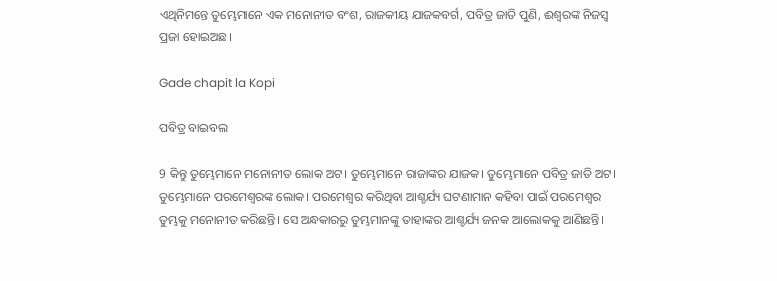ଏଥିନିମନ୍ତେ ତୁମ୍ଭେମାନେ ଏକ ମନୋନୀତ ବଂଶ, ରାଜକୀୟ ଯାଜକବର୍ଗ, ପବିତ୍ର ଜାତି ପୁଣି, ଈଶ୍ବରଙ୍କ ନିଜସ୍ୱ ପ୍ରଜା ହୋଇଅଛ।

Gade chapit la Kopi

ପବିତ୍ର ବାଇବଲ

9 କିନ୍ତୁ ତୁମ୍ଭେମାନେ ମନୋନୀତ ଲୋକ ଅଟ। ତୁମ୍ଭେମାନେ ରାଜାଙ୍କର ଯାଜକ। ତୁମ୍ଭେମାନେ ପବିତ୍ର ଜାତି ଅଟ। ତୁମ୍ଭେମାନେ ପରମେଶ୍ୱରଙ୍କ ଲୋକ। ପରମେଶ୍ୱର କରିଥିବା ଆଶ୍ଚର୍ଯ୍ୟ ଘଟଣାମାନ କହିବା ପାଇଁ ପରମେଶ୍ୱର ତୁମ୍ଭକୁ ମନୋନୀତ କରିଛନ୍ତି। ସେ ଅନ୍ଧକାରରୁ ତୁମ୍ଭମାନଙ୍କୁ ତାହାଙ୍କର ଆଶ୍ଚର୍ଯ୍ୟ ଜନକ ଆଲୋକକୁ ଆଣିଛନ୍ତି।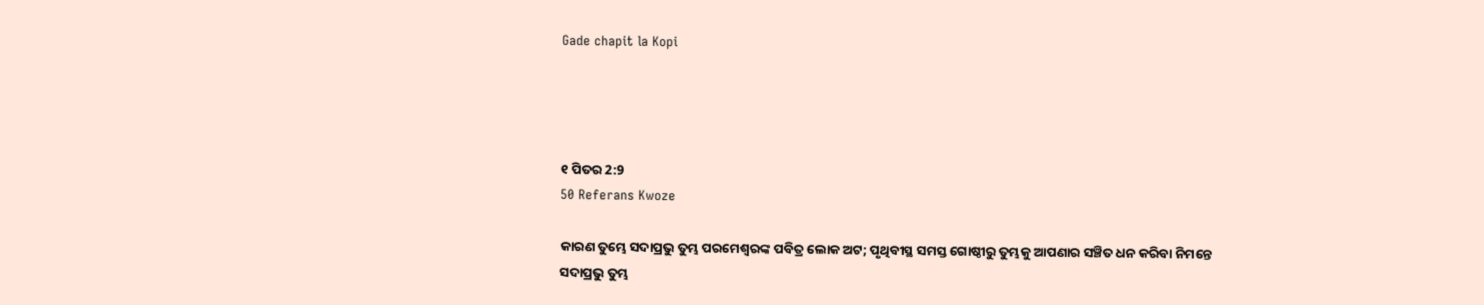Gade chapit la Kopi




୧ ପିତର 2:9
50 Referans Kwoze

କାରଣ ତୁମ୍ଭେ ସଦାପ୍ରଭୁ ତୁମ୍ଭ ପରମେଶ୍ୱରଙ୍କ ପବିତ୍ର ଲୋକ ଅଟ; ପୃଥିବୀସ୍ଥ ସମସ୍ତ ଗୋଷ୍ଠୀରୁ ତୁମ୍ଭକୁ ଆପଣାର ସଞ୍ଚିତ ଧନ କରିବା ନିମନ୍ତେ ସଦାପ୍ରଭୁ ତୁମ୍ଭ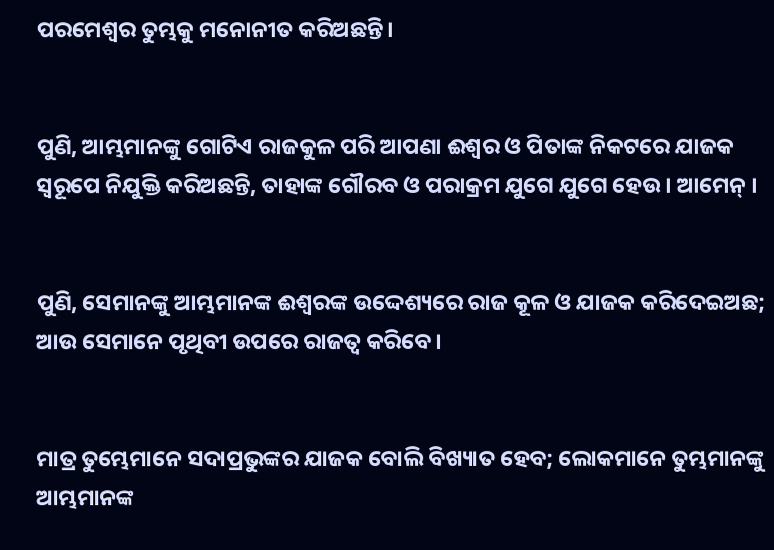ପରମେଶ୍ୱର ତୁମ୍ଭକୁ ମନୋନୀତ କରିଅଛନ୍ତି।


ପୁଣି, ଆମ୍ଭମାନଙ୍କୁ ଗୋଟିଏ ରାଜକୁଳ ପରି ଆପଣା ଈଶ୍ୱର ଓ ପିତାଙ୍କ ନିକଟରେ ଯାଜକ ସ୍ୱରୂପେ ନିଯୁକ୍ତି କରିଅଛନ୍ତି, ତାହାଙ୍କ ଗୌରବ ଓ ପରାକ୍ରମ ଯୁଗେ ଯୁଗେ ହେଉ । ଆମେନ୍ ।


ପୁଣି, ସେମାନଙ୍କୁ ଆମ୍ଭମାନଙ୍କ ଈଶ୍ୱରଙ୍କ ଉଦ୍ଦେଶ୍ୟରେ ରାଜ କୂଳ ଓ ଯାଜକ କରିଦେଇଅଛ; ଆଉ ସେମାନେ ପୃଥିବୀ ଉପରେ ରାଜତ୍ୱ କରିବେ ।


ମାତ୍ର ତୁମ୍ଭେମାନେ ସଦାପ୍ରଭୁଙ୍କର ଯାଜକ ବୋଲି ବିଖ୍ୟାତ ହେବ; ଲୋକମାନେ ତୁମ୍ଭମାନଙ୍କୁ ଆମ୍ଭମାନଙ୍କ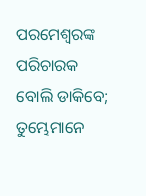ପରମେଶ୍ୱରଙ୍କ ପରିଚାରକ ବୋଲି ଡାକିବେ; ତୁମ୍ଭେମାନେ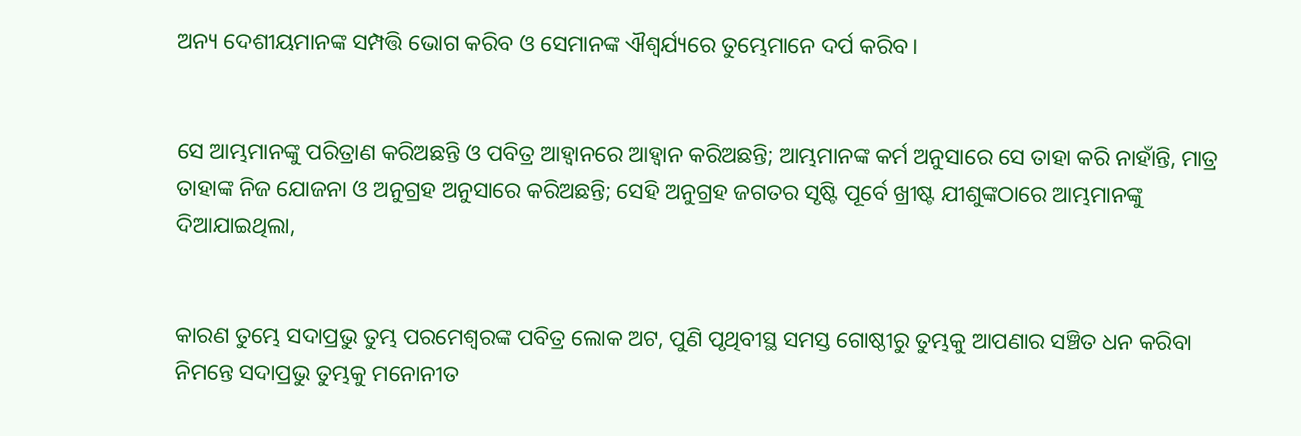ଅନ୍ୟ ଦେଶୀୟମାନଙ୍କ ସମ୍ପତ୍ତି ଭୋଗ କରିବ ଓ ସେମାନଙ୍କ ଐଶ୍ୱର୍ଯ୍ୟରେ ତୁମ୍ଭେମାନେ ଦର୍ପ କରିବ।


ସେ ଆମ୍ଭମାନଙ୍କୁ ପରିତ୍ରାଣ କରିଅଛନ୍ତି ଓ ପବିତ୍ର ଆହ୍ୱାନରେ ଆହ୍ୱାନ କରିଅଛନ୍ତି; ଆମ୍ଭମାନଙ୍କ କର୍ମ ଅନୁସାରେ ସେ ତାହା କରି ନାହାଁନ୍ତି, ମାତ୍ର ତାହାଙ୍କ ନିଜ ଯୋଜନା ଓ ଅନୁଗ୍ରହ ଅନୁସାରେ କରିଅଛନ୍ତି; ସେହି ଅନୁଗ୍ରହ ଜଗତର ସୃଷ୍ଟି ପୂର୍ବେ ଖ୍ରୀଷ୍ଟ ଯୀଶୁଙ୍କଠାରେ ଆମ୍ଭମାନଙ୍କୁ ଦିଆଯାଇଥିଲା,


କାରଣ ତୁମ୍ଭେ ସଦାପ୍ରଭୁ ତୁମ୍ଭ ପରମେଶ୍ୱରଙ୍କ ପବିତ୍ର ଲୋକ ଅଟ, ପୁଣି ପୃଥିବୀସ୍ଥ ସମସ୍ତ ଗୋଷ୍ଠୀରୁ ତୁମ୍ଭକୁ ଆପଣାର ସଞ୍ଚିତ ଧନ କରିବା ନିମନ୍ତେ ସଦାପ୍ରଭୁ ତୁମ୍ଭକୁ ମନୋନୀତ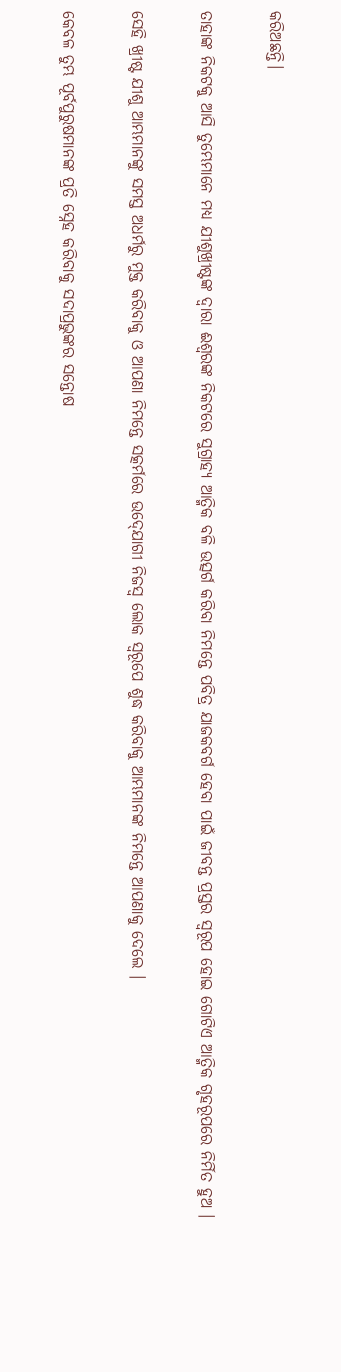କରିଅଛନ୍ତି।


ତାହାଙ୍କ ନିକଟକୁ ଆସି ତୁମ୍ଭେମାନେ ମଧ୍ୟ ଯୀଶୁଖ୍ରୀଷ୍ଟଙ୍କ ଦ୍ୱାରା ଈଶ୍ୱରଙ୍କ ନିକଟରେ ସୁଗ୍ରାହ୍ୟ ଆତ୍ମିକ ବଳି ଉତ୍ସର୍ଗ କରିବା ନିମନ୍ତେ ପବିତ୍ର ଯାଜକବର୍ଗ ହେବା ପାଇଁ ଜୀବନ୍ତ ପ୍ରସ୍ତର ସ୍ୱରୂପ ହୋଇ ଗୋଟିଏ ଆତ୍ମିକ ଗୃହରୂପରେ ନିର୍ମିତ ହୁଅ ।


ସେହି ଖ୍ରୀଷ୍ଟ ଯୀଶୁ ଆମ୍ଭମାନଙ୍କୁ ସମସ୍ତ ଅଧର୍ମରୁ ମୁକ୍ତ କରିବାକୁ ଓ ଆପଣା ନିମନ୍ତେ ସତ୍କର୍ମରେ ଉଦ୍‍ଯୋଗୀ ନିଜସ୍ୱ ଲୋକ ସ୍ୱରୂପେ ଶୁଦ୍ଧ କରିବାକୁ ଆମ୍ଭମାନଙ୍କ ନିମନ୍ତେ ଆପଣାକୁ ଦେଲେ ।


କେବଳ ତୁମ୍ଭ ପୂର୍ବପୁରୁଷମାନଙ୍କ ପ୍ରତି ସ୍ନେହ କରିବାକୁ ସଦାପ୍ରଭୁଙ୍କର ସନ୍ତୋଷ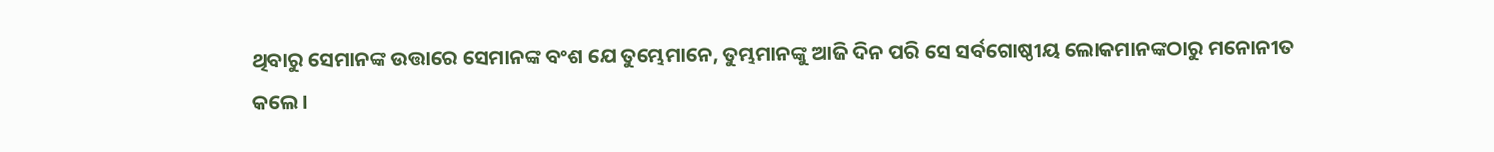ଥିବାରୁ ସେମାନଙ୍କ ଉତ୍ତାରେ ସେମାନଙ୍କ ବଂଶ ଯେ ତୁମ୍ଭେମାନେ, ତୁମ୍ଭମାନଙ୍କୁ ଆଜି ଦିନ ପରି ସେ ସର୍ବଗୋଷ୍ଠୀୟ ଲୋକମାନଙ୍କଠାରୁ ମନୋନୀତ କଲେ।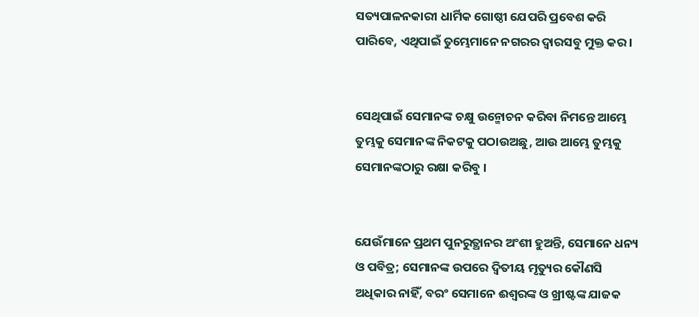ସତ୍ୟପାଳନକାରୀ ଧାର୍ମିକ ଗୋଷ୍ଠୀ ଯେପରି ପ୍ରବେଶ କରି ପାରିବେ, ଏଥିପାଇଁ ତୁମ୍ଭେମାନେ ନଗରର ଦ୍ୱାରସବୁ ମୁକ୍ତ କର।


ସେଥିପାଇଁ ସେମାନଙ୍କ ଚକ୍ଷୁ ଉନ୍ମୋଚନ କରିବା ନିମନ୍ତେ ଆମ୍ଭେ ତୁମ୍ଭକୁ ସେମାନଙ୍କ ନିକଟକୁ ପଠାଉଅଛୁ, ଆଉ ଆମ୍ଭେ ତୁମ୍ଭକୁ ସେମାନଙ୍କଠାରୁ ରକ୍ଷା କରିବୁ ।


ଯେଉଁମାନେ ପ୍ରଥମ ପୁନରୁତ୍ଥାନର ଅଂଶୀ ହୁଅନ୍ତି, ସେମାନେ ଧନ୍ୟ ଓ ପବିତ୍ର; ସେମାନଙ୍କ ଉପରେ ଦ୍ୱିତୀୟ ମୃତ୍ୟୁର କୌଣସି ଅଧିକାର ନାହିଁ, ବରଂ ସେମାନେ ଈଶ୍ୱରଙ୍କ ଓ ଖ୍ରୀଷ୍ଟଙ୍କ ଯାଜକ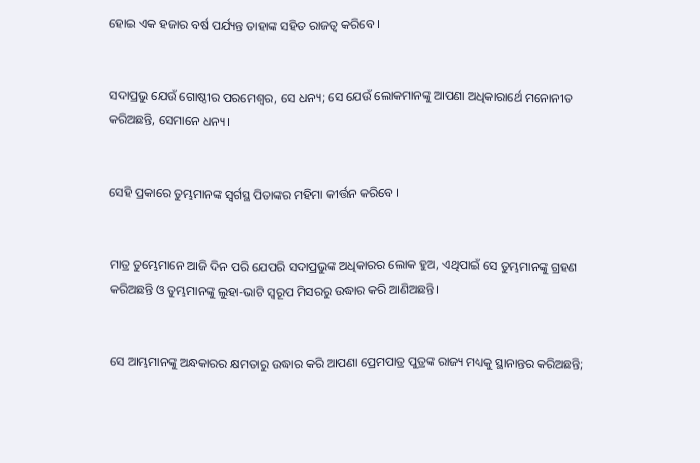ହୋଇ ଏକ ହଜାର ବର୍ଷ ପର୍ଯ୍ୟନ୍ତ ତାହାଙ୍କ ସହିତ ରାଜତ୍ୱ କରିବେ ।


ସଦାପ୍ରଭୁ ଯେଉଁ ଗୋଷ୍ଠୀର ପରମେଶ୍ୱର, ସେ ଧନ୍ୟ; ସେ ଯେଉଁ ଲୋକମାନଙ୍କୁ ଆପଣା ଅଧିକାରାର୍ଥେ ମନୋନୀତ କରିଅଛନ୍ତି, ସେମାନେ ଧନ୍ୟ।


ସେହି ପ୍ରକାରେ ତୁମ୍ଭମାନଙ୍କ ସ୍ୱର୍ଗସ୍ଥ ପିତାଙ୍କର ମହିମା କୀର୍ତ୍ତନ କରିବେ ।


ମାତ୍ର ତୁମ୍ଭେମାନେ ଆଜି ଦିନ ପରି ଯେପରି ସଦାପ୍ରଭୁଙ୍କ ଅଧିକାରର ଲୋକ ହୁଅ, ଏଥିପାଇଁ ସେ ତୁମ୍ଭମାନଙ୍କୁ ଗ୍ରହଣ କରିଅଛନ୍ତି ଓ ତୁମ୍ଭମାନଙ୍କୁ ଲୁହା-ଭାଟି ସ୍ୱରୂପ ମିସରରୁ ଉଦ୍ଧାର କରି ଆଣିଅଛନ୍ତି।


ସେ ଆମ୍ଭମାନଙ୍କୁ ଅନ୍ଧକାରର କ୍ଷମତାରୁ ଉଦ୍ଧାର କରି ଆପଣା ପ୍ରେମପାତ୍ର ପୁତ୍ରଙ୍କ ରାଜ୍ୟ ମଧ୍ୟକୁ ସ୍ଥାନାନ୍ତର କରିଅଛନ୍ତି;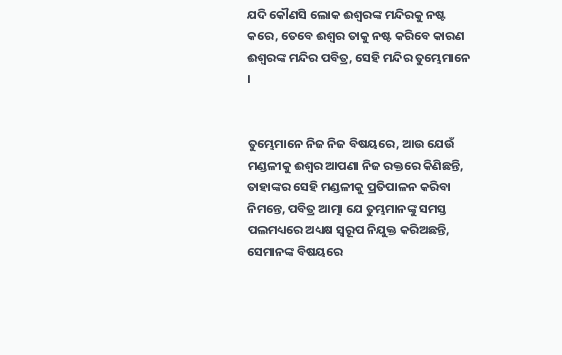ଯଦି କୌଣସି ଲୋକ ଈଶ୍ୱରଙ୍କ ମନ୍ଦିରକୁ ନଷ୍ଟ କରେ, ତେବେ ଈଶ୍ୱର ତାକୁ ନଷ୍ଟ କରିବେ କାରଣ ଈଶ୍ୱରଙ୍କ ମନ୍ଦିର ପବିତ୍ର, ସେହି ମନ୍ଦିର ତୁମ୍ଭେମାନେ ।


ତୁମ୍ଭେମାନେ ନିଜ ନିଜ ବିଷୟରେ, ଆଉ ଯେଉଁ ମଣ୍ଡଳୀକୁ ଈଶ୍ୱର ଆପଣା ନିଜ ରକ୍ତରେ କିଣିଛନ୍ତି, ତାହାଙ୍କର ସେହି ମଣ୍ଡଳୀକୁ ପ୍ରତିପାଳନ କରିବା ନିମନ୍ତେ, ପବିତ୍ର ଆତ୍ମା ଯେ ତୁମ୍ଭମାନଙ୍କୁ ସମସ୍ତ ପଲମଧ୍ୟରେ ଅଧ୍ୟକ୍ଷ ସ୍ୱରୂପ ନିଯୁକ୍ତ କରିଅଛନ୍ତି, ସେମାନଙ୍କ ବିଷୟରେ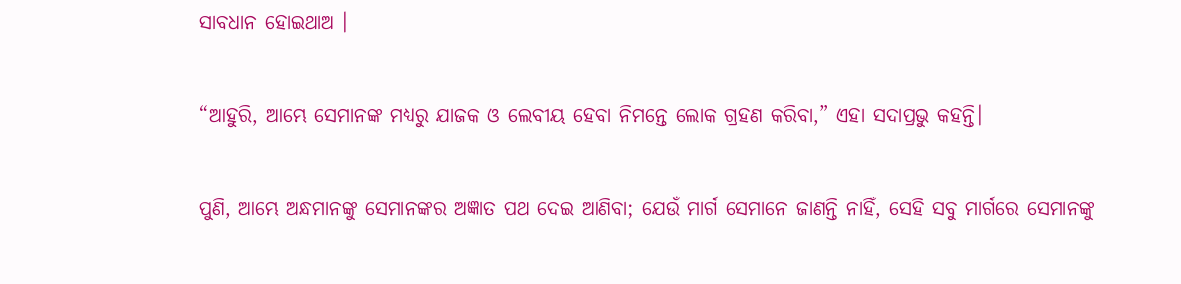ସାବଧାନ ହୋଇଥାଅ ।


“ଆହୁରି, ଆମ୍ଭେ ସେମାନଙ୍କ ମଧ୍ୟରୁ ଯାଜକ ଓ ଲେବୀୟ ହେବା ନିମନ୍ତେ ଲୋକ ଗ୍ରହଣ କରିବା,” ଏହା ସଦାପ୍ରଭୁ କହନ୍ତି।


ପୁଣି, ଆମ୍ଭେ ଅନ୍ଧମାନଙ୍କୁ ସେମାନଙ୍କର ଅଜ୍ଞାତ ପଥ ଦେଇ ଆଣିବା; ଯେଉଁ ମାର୍ଗ ସେମାନେ ଜାଣନ୍ତି ନାହିଁ, ସେହି ସବୁ ମାର୍ଗରେ ସେମାନଙ୍କୁ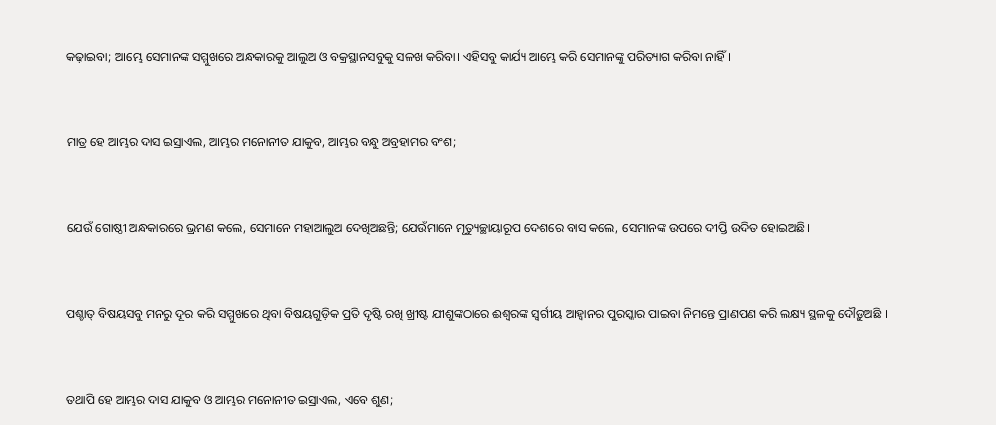କଢ଼ାଇବା; ଆମ୍ଭେ ସେମାନଙ୍କ ସମ୍ମୁଖରେ ଅନ୍ଧକାରକୁ ଆଲୁଅ ଓ ବକ୍ରସ୍ଥାନସବୁକୁ ସଳଖ କରିବା। ଏହିସବୁ କାର୍ଯ୍ୟ ଆମ୍ଭେ କରି ସେମାନଙ୍କୁ ପରିତ୍ୟାଗ କରିବା ନାହିଁ।


ମାତ୍ର ହେ ଆମ୍ଭର ଦାସ ଇସ୍ରାଏଲ, ଆମ୍ଭର ମନୋନୀତ ଯାକୁବ, ଆମ୍ଭର ବନ୍ଧୁ ଅବ୍ରହାମର ବଂଶ;


ଯେଉଁ ଗୋଷ୍ଠୀ ଅନ୍ଧକାରରେ ଭ୍ରମଣ କଲେ, ସେମାନେ ମହାଆଲୁଅ ଦେଖିଅଛନ୍ତି; ଯେଉଁମାନେ ମୃତ୍ୟୁଚ୍ଛାୟାରୂପ ଦେଶରେ ବାସ କଲେ, ସେମାନଙ୍କ ଉପରେ ଦୀପ୍ତି ଉଦିତ ହୋଇଅଛି।


ପଶ୍ଚାତ୍‍ ବିଷୟସବୁ ମନରୁ ଦୂର କରି ସମ୍ମୁଖରେ ଥିବା ବିଷୟଗୁଡ଼ିକ ପ୍ରତି ଦୃଷ୍ଟି ରଖି ଖ୍ରୀଷ୍ଟ ଯୀଶୁଙ୍କଠାରେ ଈଶ୍ୱରଙ୍କ ସ୍ୱର୍ଗୀୟ ଆହ୍ୱାନର ପୁରସ୍କାର ପାଇବା ନିମନ୍ତେ ପ୍ରାଣପଣ କରି ଲକ୍ଷ୍ୟ ସ୍ଥଳକୁ ଦୌଡ଼ୁଅଛି ।


ତଥାପି ହେ ଆମ୍ଭର ଦାସ ଯାକୁବ ଓ ଆମ୍ଭର ମନୋନୀତ ଇସ୍ରାଏଲ, ଏବେ ଶୁଣ;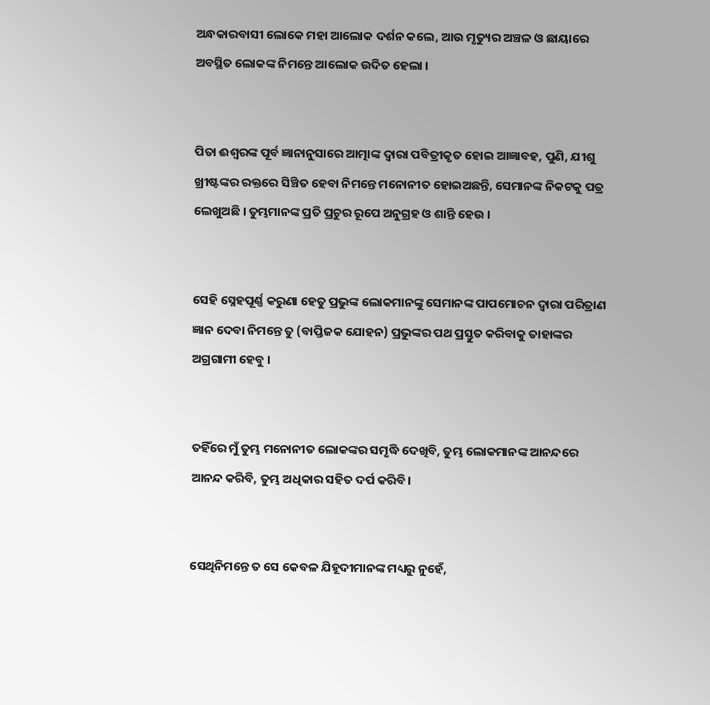ଅନ୍ଧକାରବାସୀ ଲୋକେ ମହା ଆଲୋକ ଦର୍ଶନ କଲେ, ଆଉ ମୃତ୍ୟୁର ଅଞ୍ଚଳ ଓ ଛାୟାରେ ଅବସ୍ଥିତ ଲୋକଙ୍କ ନିମନ୍ତେ ଆଲୋକ ଉଦିତ ହେଲା ।


ପିତା ଈଶ୍ୱରଙ୍କ ପୂର୍ବ ଜ୍ଞାନାନୁସାରେ ଆତ୍ମାଙ୍କ ଦ୍ୱାରା ପବିତ୍ରୀକୃତ ହୋଇ ଆଜ୍ଞାବହ, ପୁଣି, ଯୀଶୁ ଖ୍ରୀଷ୍ଟଙ୍କର ରକ୍ତରେ ସିଞ୍ଚିତ ହେବା ନିମନ୍ତେ ମନୋନୀତ ହୋଇଅଛନ୍ତି, ସେମାନଙ୍କ ନିକଟକୁ ପତ୍ର ଲେଖୁଅଛି । ତୁମ୍ଭମାନଙ୍କ ପ୍ରତି ପ୍ରଚୁର ରୂପେ ଅନୁଗ୍ରହ ଓ ଶାନ୍ତି ହେଉ ।


ସେହି ସ୍ନେହପୂର୍ଣ୍ଣ କରୁଣା ହେତୁ ପ୍ରଭୁଙ୍କ ଲୋକମାନଙ୍କୁ ସେମାନଙ୍କ ପାପମୋଚନ ଦ୍ୱାରା ପରିତ୍ରାଣ ଜ୍ଞାନ ଦେବା ନିମନ୍ତେ ତୁ (ବାପ୍ତିଜକ ଯୋହନ) ପ୍ରଭୁଙ୍କର ପଥ ପ୍ରସ୍ତୁତ କରିବାକୁ ତାହାଙ୍କର ଅଗ୍ରଗାମୀ ହେବୁ ।


ତହିଁରେ ମୁଁ ତୁମ୍ଭ ମନୋନୀତ ଲୋକଙ୍କର ସମୃଦ୍ଧି ଦେଖିବି, ତୁମ୍ଭ ଲୋକମାନଙ୍କ ଆନନ୍ଦରେ ଆନନ୍ଦ କରିବି, ତୁମ୍ଭ ଅଧିକାର ସହିତ ଦର୍ପ କରିବି।


ସେଥିନିମନ୍ତେ ତ ସେ କେବଳ ଯିହୂଦୀମାନଙ୍କ ମଧ୍ୟରୁ ନୁହେଁ,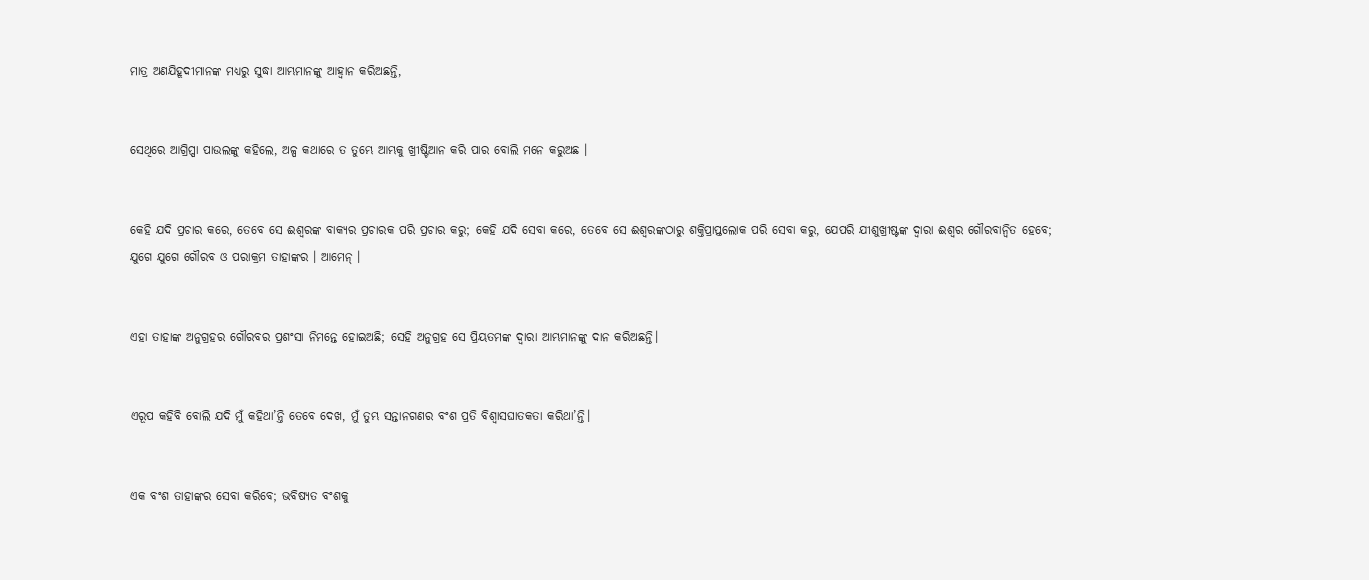ମାତ୍ର ଅଣଯିହୂଦୀମାନଙ୍କ ମଧ୍ୟରୁ ସୁଦ୍ଧା ଆମ୍ଭମାନଙ୍କୁ ଆହ୍ୱାନ କରିଅଛନ୍ତି,


ସେଥିରେ ଆଗ୍ରିପ୍ପା ପାଉଲଙ୍କୁ କହିଲେ, ଅଳ୍ପ କଥାରେ ତ ତୁମ୍ଭେ ଆମ୍ଭକୁ ଖ୍ରୀଷ୍ଟିଆନ କରି ପାର ବୋଲି ମନେ କରୁଅଛ ।


କେହି ଯଦି ପ୍ରଚାର କରେ, ତେବେ ସେ ଈଶ୍ୱରଙ୍କ ବାକ୍ୟର ପ୍ରଚାରକ ପରି ପ୍ରଚାର କରୁ; କେହି ଯଦି ସେବା କରେ, ତେବେ ସେ ଈଶ୍ୱରଙ୍କଠାରୁ ଶକ୍ତିପ୍ରାପ୍ତଲୋକ ପରି ସେବା କରୁ, ଯେପରି ଯୀଶୁଖ୍ରୀଷ୍ଟଙ୍କ ଦ୍ୱାରା ଈଶ୍ୱର ଗୌରବାନ୍ୱିତ ହେବେ; ଯୁଗେ ଯୁଗେ ଗୌରବ ଓ ପରାକ୍ରମ ତାହାଙ୍କର । ଆମେନ୍‍ ।


ଏହା ତାହାଙ୍କ ଅନୁଗ୍ରହର ଗୌରବର ପ୍ରଶଂସା ନିମନ୍ତେ ହୋଇଅଛି; ସେହି ଅନୁଗ୍ରହ ସେ ପ୍ରିୟତମଙ୍କ ଦ୍ୱାରା ଆମ୍ଭମାନଙ୍କୁ ଦାନ କରିଅଛନ୍ତି।


ଏରୂପ କହିବି ବୋଲି ଯଦି ମୁଁ କହିଥା’ନ୍ତି ତେବେ ଦେଖ, ମୁଁ ତୁମ୍ଭ ସନ୍ତାନଗଣର ବଂଶ ପ୍ରତି ବିଶ୍ୱାସଘାତକତା କରିଥା’ନ୍ତି।


ଏକ ବଂଶ ତାହାଙ୍କର ସେବା କରିବେ; ଭବିଷ୍ୟତ ବଂଶକୁ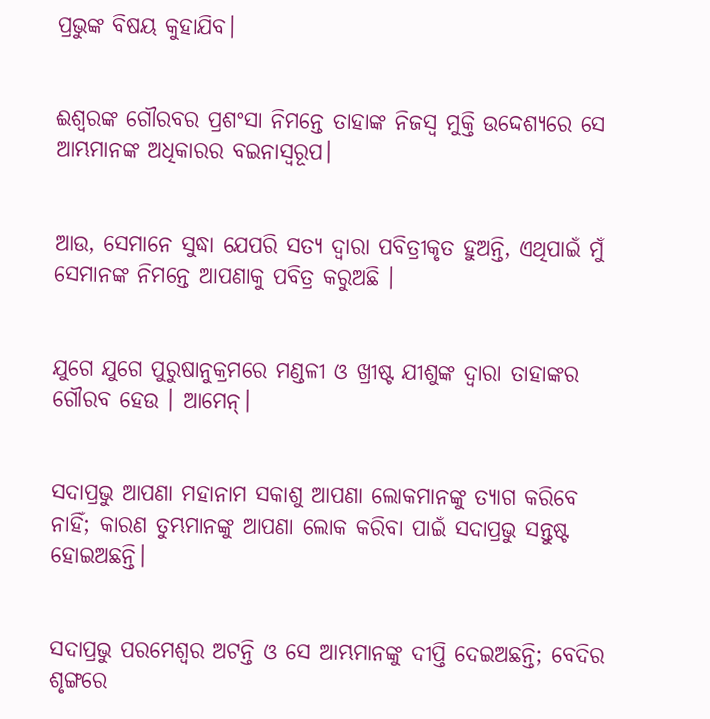ପ୍ରଭୁଙ୍କ ବିଷୟ କୁହାଯିବ।


ଈଶ୍ୱରଙ୍କ ଗୌରବର ପ୍ରଶଂସା ନିମନ୍ତେ ତାହାଙ୍କ ନିଜସ୍ୱ ମୁକ୍ତି ଉଦ୍ଦେଶ୍ୟରେ ସେ ଆମ୍ଭମାନଙ୍କ ଅଧିକାରର ବଇନାସ୍ୱରୂପ।


ଆଉ, ସେମାନେ ସୁଦ୍ଧା ଯେପରି ସତ୍ୟ ଦ୍ୱାରା ପବିତ୍ରୀକୃତ ହୁଅନ୍ତି, ଏଥିପାଇଁ ମୁଁ ସେମାନଙ୍କ ନିମନ୍ତେ ଆପଣାକୁ ପବିତ୍ର କରୁଅଛି ।


ଯୁଗେ ଯୁଗେ ପୁରୁଷାନୁକ୍ରମରେ ମଣ୍ଡଳୀ ଓ ଖ୍ରୀଷ୍ଟ ଯୀଶୁଙ୍କ ଦ୍ୱାରା ତାହାଙ୍କର ଗୌରବ ହେଉ । ଆମେନ୍।


ସଦାପ୍ରଭୁ ଆପଣା ମହାନାମ ସକାଶୁ ଆପଣା ଲୋକମାନଙ୍କୁ ତ୍ୟାଗ କରିବେ ନାହିଁ; କାରଣ ତୁମ୍ଭମାନଙ୍କୁ ଆପଣା ଲୋକ କରିବା ପାଇଁ ସଦାପ୍ରଭୁ ସନ୍ତୁଷ୍ଟ ହୋଇଅଛନ୍ତି।


ସଦାପ୍ରଭୁ ପରମେଶ୍ୱର ଅଟନ୍ତି ଓ ସେ ଆମ୍ଭମାନଙ୍କୁ ଦୀପ୍ତି ଦେଇଅଛନ୍ତି; ବେଦିର ଶୃଙ୍ଗରେ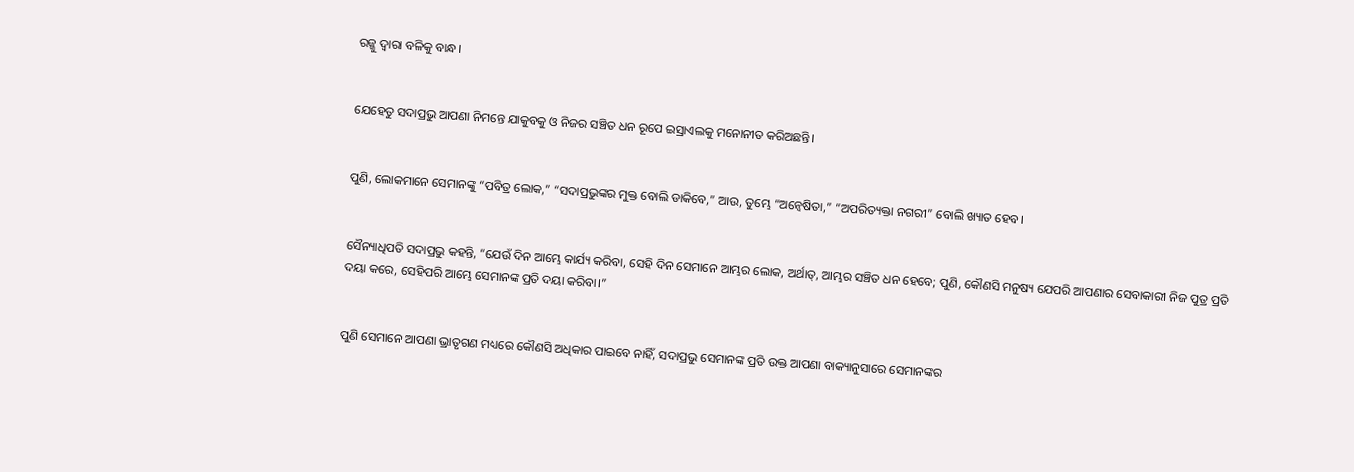ରଜ୍ଜୁ ଦ୍ୱାରା ବଳିକୁ ବାନ୍ଧ।


ଯେହେତୁ ସଦାପ୍ରଭୁ ଆପଣା ନିମନ୍ତେ ଯାକୁବକୁ ଓ ନିଜର ସଞ୍ଚିତ ଧନ ରୂପେ ଇସ୍ରାଏଲକୁ ମନୋନୀତ କରିଅଛନ୍ତି।


ପୁଣି, ଲୋକମାନେ ସେମାନଙ୍କୁ “ପବିତ୍ର ଲୋକ,” “ସଦାପ୍ରଭୁଙ୍କର ମୁକ୍ତ ବୋଲି ଡାକିବେ,” ଆଉ, ତୁମ୍ଭେ “ଅନ୍ୱେଷିତା,” “ଅପରିତ୍ୟକ୍ତା ନଗରୀ” ବୋଲି ଖ୍ୟାତ ହେବ।


ସୈନ୍ୟାଧିପତି ସଦାପ୍ରଭୁ କହନ୍ତି, “ଯେଉଁ ଦିନ ଆମ୍ଭେ କାର୍ଯ୍ୟ କରିବା, ସେହି ଦିନ ସେମାନେ ଆମ୍ଭର ଲୋକ, ଅର୍ଥାତ୍‍, ଆମ୍ଭର ସଞ୍ଚିତ ଧନ ହେବେ; ପୁଣି, କୌଣସି ମନୁଷ୍ୟ ଯେପରି ଆପଣାର ସେବାକାରୀ ନିଜ ପୁତ୍ର ପ୍ରତି ଦୟା କରେ, ସେହିପରି ଆମ୍ଭେ ସେମାନଙ୍କ ପ୍ରତି ଦୟା କରିବା।”


ପୁଣି ସେମାନେ ଆପଣା ଭ୍ରାତୃଗଣ ମଧ୍ୟରେ କୌଣସି ଅଧିକାର ପାଇବେ ନାହିଁ, ସଦାପ୍ରଭୁ ସେମାନଙ୍କ ପ୍ରତି ଉକ୍ତ ଆପଣା ବାକ୍ୟାନୁସାରେ ସେମାନଙ୍କର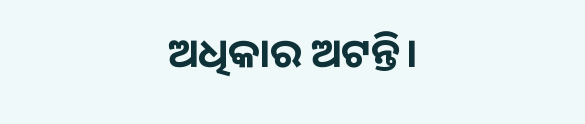ଅଧିକାର ଅଟନ୍ତି।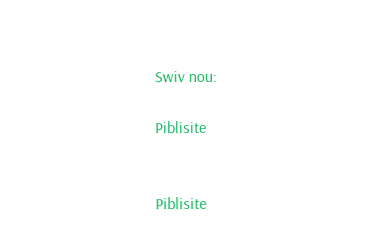Swiv nou:

Piblisite


Piblisite